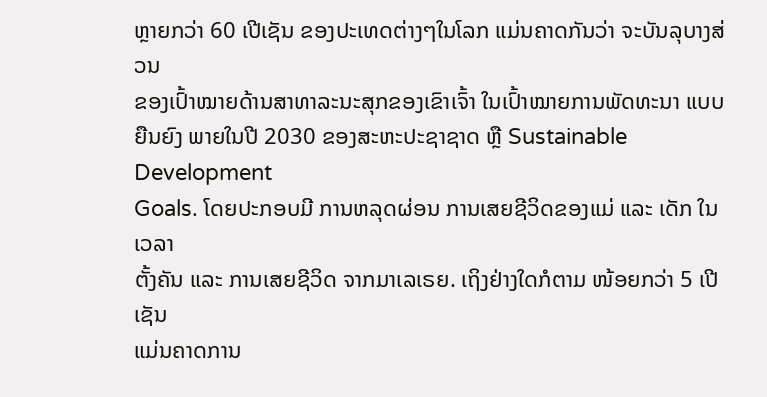ຫຼາຍກວ່າ 60 ເປີເຊັນ ຂອງປະເທດຕ່າງໆໃນໂລກ ແມ່ນຄາດກັນວ່າ ຈະບັນລຸບາງສ່ວນ
ຂອງເປົ້າໝາຍດ້ານສາທາລະນະສຸກຂອງເຂົາເຈົ້າ ໃນເປົ້າໝາຍການພັດທະນາ ແບບ
ຍືນຍົງ ພາຍໃນປີ 2030 ຂອງສະຫະປະຊາຊາດ ຫຼື Sustainable Development
Goals. ໂດຍປະກອບມີ ການຫລຸດຜ່ອນ ການເສຍຊີວິດຂອງແມ່ ແລະ ເດັກ ໃນເວລາ
ຕັ້ງຄັນ ແລະ ການເສຍຊີວິດ ຈາກມາເລເຣຍ. ເຖິງຢ່າງໃດກໍຕາມ ໜ້ອຍກວ່າ 5 ເປີເຊັນ
ແມ່ນຄາດການ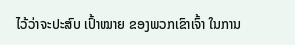ໄວ້ວ່າຈະປະສົບ ເປົ້າໝາຍ ຂອງພວກເຂົາເຈົ້າ ໃນການ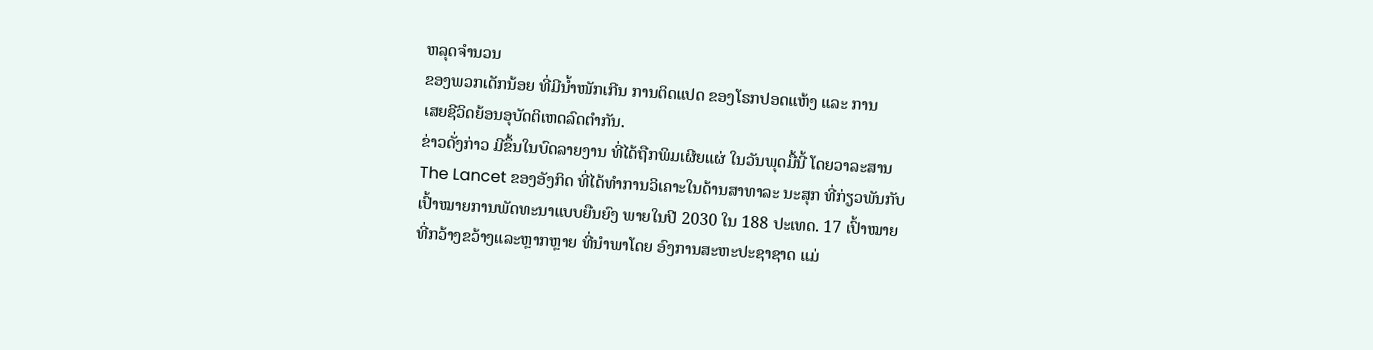ຫລຸດຈຳນວນ
ຂອງພວກເດັກນ້ອຍ ທີ່ມີນ້ຳໜັກເກີນ ການຕິດແປດ ຂອງໂຣກປອດແຫ້ງ ແລະ ການ
ເສຍຊີວິດຍ້ອນອຸບັດຕິເຫດລົດຕຳກັນ.
ຂ່າວດັ່ງກ່າວ ມີຂຶ້ນໃນບົດລາຍງານ ທີ່ໄດ້ຖືກພິມເຜີຍແຜ່ ໃນວັນພຸດມື້ນີ້ ໂດຍວາລະສານ
The Lancet ຂອງອັງກິດ ທີ່ໄດ້ທຳການວິເຄາະໃນດ້ານສາທາລະ ນະສຸກ ທີ່ກ່ຽວພັນກັບ
ເປົ້າໝາຍການພັດທະນາແບບຍືນຍົງ ພາຍໃນປີ 2030 ໃນ 188 ປະເທດ. 17 ເປົ້າໝາຍ
ທີ່ກວ້າງຂວ້າງແລະຫຼາກຫຼາຍ ທີ່ນຳພາໂດຍ ອົງການສະຫະປະຊາຊາດ ແມ່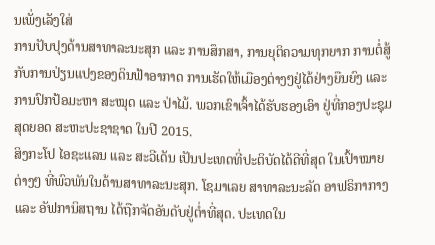ນເພັ່ງເລັງໃສ່
ການປັບປຸງດ້ານສາທາລະນະສຸກ ແລະ ການສຶກສາ, ການຍຸຕິຄວາມທຸກຍາກ ການຕໍ່ສູ້
ກັບການປ່ຽນແປງຂອງດິນຟ້າອາກາດ ການເຮັດໃຫ້ເມືອງຕ່າງໆຢູ່ໄດ້ຢ່າງຍືນຍົງ ແລະ
ການປົກປ້ອມະຫາ ສະໝຸດ ແລະ ປ່າໄມ້. ພວກເຂົາເຈົ້າໄດ້ຮັບຮອງເອົາ ຢູ່ທີ່ກອງປະຊຸມ
ສຸດຍອດ ສະຫະປະຊາຊາດ ໃນປີ 2015.
ສິງກະໂປ ໄອຊະແລນ ແລະ ສະວີເດັນ ເປັນປະເທດທີ່ປະຕິບັດໄດ້ດີທີ່ສຸດ ໃນເປົ້າໝາຍ
ຕ່າງໆ ທີ່ພົວພັນໃນດ້ານສາທາລະນະສຸກ. ໂຊມາເລຍ ສາທາລະນະລັດ ອາຟຣິກາກາງ
ແລະ ອັຟການິສຖານ ໄດ້ຖືກຈັດອັນດັບຢູ່ຕ່ຳທີ່ສຸດ. ປະເທດໃນ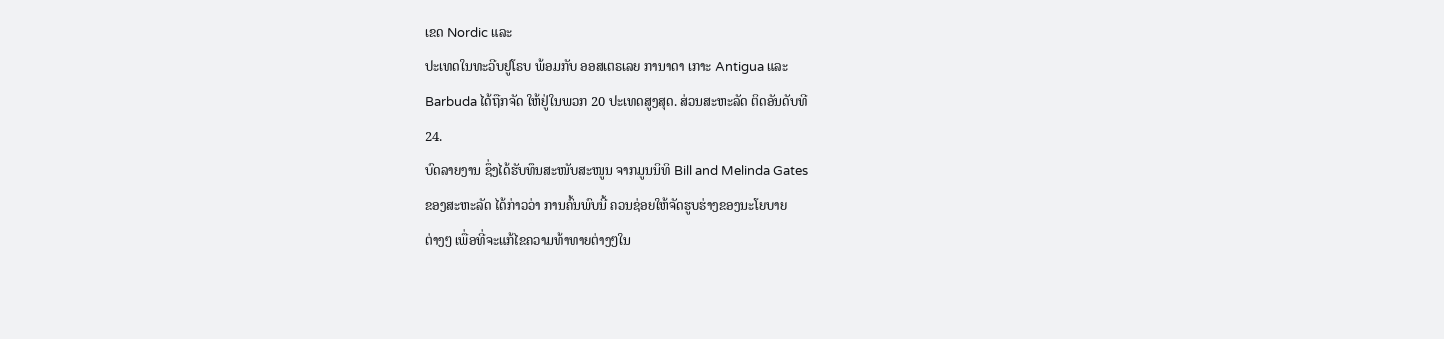ເຂດ Nordic ແລະ
ປະເທດໃນທະວີບຢູໂຣບ ພ້ອມກັບ ອອສເຕຣເລຍ ການາດາ ເກາະ Antigua ແລະ
Barbuda ໄດ້ຖືກຈັດ ໃຫ້ຢູ່ໃນພວກ 20 ປະເທດສູງສຸດ. ສ່ວນສະຫະລັດ ຕິດອັນດັບທີ
24.
ບົດລາຍງານ ຊຶ່ງໄດ້ຮັບທຶນສະໜັບສະໜູນ ຈາກມູນນິທິ Bill and Melinda Gates
ຂອງສະຫະລັດ ໄດ້ກ່າວວ່າ ການຄົ້ນພົບນີ້ ຄວນຊ່ອຍໃຫ້ຈັດຮູບຮ່າງຂອງນະໂຍບາຍ
ຕ່າງໆ ເພື່ອທີ່ຈະແກ້ໄຂຄວາມທ້າທາຍຕ່າງໆໃນ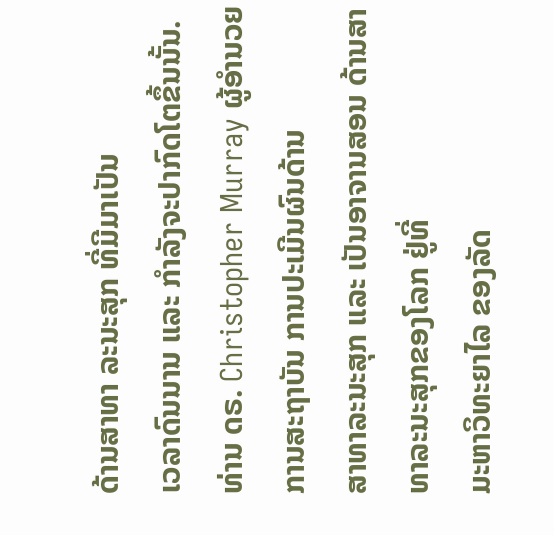ດ້ານສາທາ ລະນະສຸກ ທີ່ມີມາເປັນ
ເວລາດົນນານ ແລະ ກຳລັງຈະປາກົດໂຕຂຶ້ນນັ້ນ.
ທ່ານ ດຣ. Christopher Murray ຜູ້ອຳນວຍການສະຖາບັນ ການປະເມີນຜົນດ້ານ
ສາທາລະນະສຸກ ແລະ ເປັນອາຈານສອນ ດ້ານສາທາລະນະສຸກຂອງໂລກ ຢູ່ທີ່
ມະຫາວິທະຍາໄລ ຂອງລັດ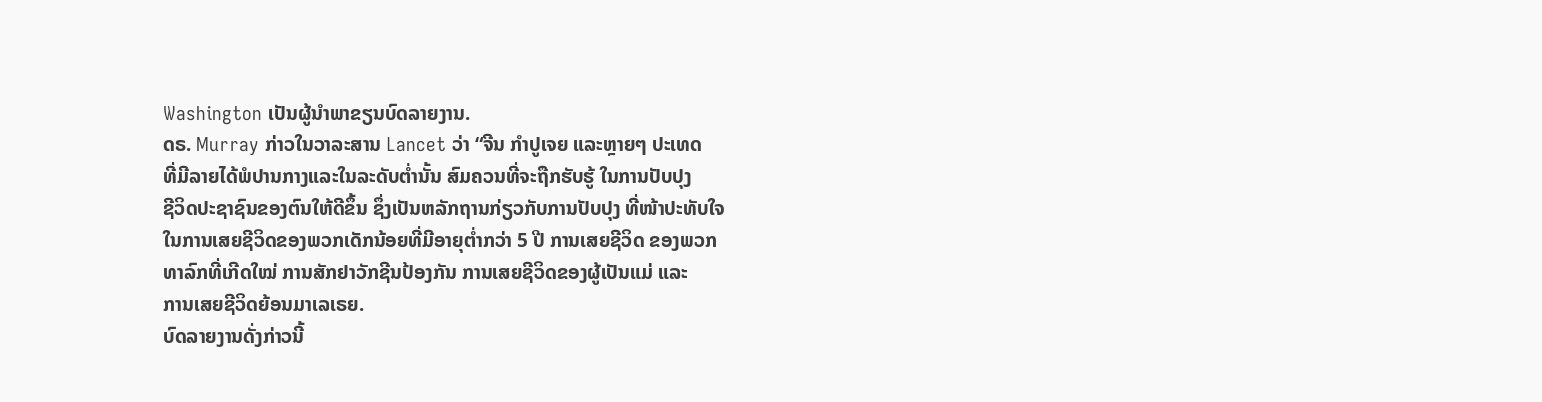Washington ເປັນຜູ້ນຳພາຂຽນບົດລາຍງານ.
ດຣ. Murray ກ່າວໃນວາລະສານ Lancet ວ່າ “ຈີນ ກຳປູເຈຍ ແລະຫຼາຍໆ ປະເທດ
ທີ່ມີລາຍໄດ້ພໍປານກາງແລະໃນລະດັບຕ່ຳນັ້ນ ສົມຄວນທີ່ຈະຖືກຮັບຮູ້ ໃນການປັບປຸງ
ຊີວິດປະຊາຊົນຂອງຕົນໃຫ້ດີຂຶ້ນ ຊຶ່ງເປັນຫລັກຖານກ່ຽວກັບການປັບປຸງ ທີ່ໜ້າປະທັບໃຈ
ໃນການເສຍຊີວິດຂອງພວກເດັກນ້ອຍທີ່ມີອາຍຸຕ່ຳກວ່າ 5 ປີ ການເສຍຊີວິດ ຂອງພວກ
ທາລົກທີ່ເກີດໃໝ່ ການສັກຢາວັກຊີນປ້ອງກັນ ການເສຍຊີວິດຂອງຜູ້ເປັນແມ່ ແລະ
ການເສຍຊີວິດຍ້ອນມາເລເຣຍ.
ບົດລາຍງານດັ່ງກ່າວນີ້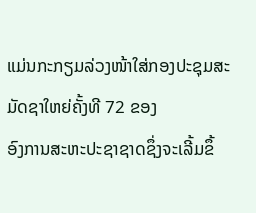ແມ່ນກະກຽມລ່ວງໜ້າໃສ່ກອງປະຊຸມສະມັດຊາໃຫຍ່ຄັ້ງທີ 72 ຂອງ
ອົງການສະຫະປະຊາຊາດຊຶ່ງຈະເລີ້ມຂຶ້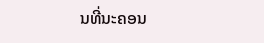ນທີ່ນະຄອນ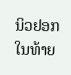ນິວຢອກໃນທ້າຍ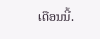ເດືອນນີ້.